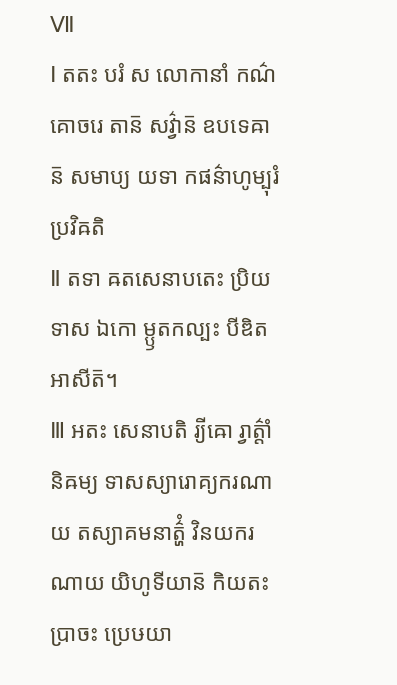Ⅶ
Ⅰ តតះ បរំ ស លោកានាំ កណ៌គោចរេ តាន៑ សវ៌្វាន៑ ឧបទេឝាន៑ សមាប្យ យទា កផន៌ាហូម្បុរំ ប្រវិឝតិ
Ⅱ តទា ឝតសេនាបតេះ ប្រិយទាស ឯកោ ម្ឫតកល្បះ បីឌិត អាសីត៑។
Ⅲ អតះ សេនាបតិ រ្យីឝោ រ្វាត៌្តាំ និឝម្យ ទាសស្យារោគ្យករណាយ តស្យាគមនាត៌្ហំ វិនយករណាយ យិហូទីយាន៑ កិយតះ ប្រាចះ ប្រេឞយា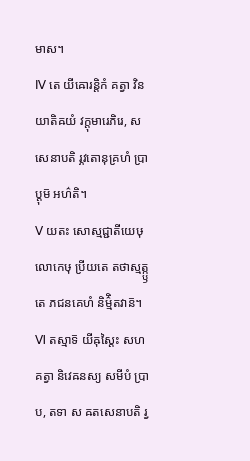មាស។
Ⅳ តេ យីឝោរន្តិកំ គត្វា វិនយាតិឝយំ វក្តុមារេភិរេ, ស សេនាបតិ រ្ភវតោនុគ្រហំ ប្រាប្តុម៑ អហ៌តិ។
Ⅴ យតះ សោស្មជ្ជាតីយេឞុ លោកេឞុ ប្រីយតេ តថាស្មត្ក្ឫតេ ភជនគេហំ និម៌្មិតវាន៑។
Ⅵ តស្មាទ៑ យីឝុស្តៃះ សហ គត្វា និវេឝនស្យ សមីបំ ប្រាប, តទា ស ឝតសេនាបតិ រ្វ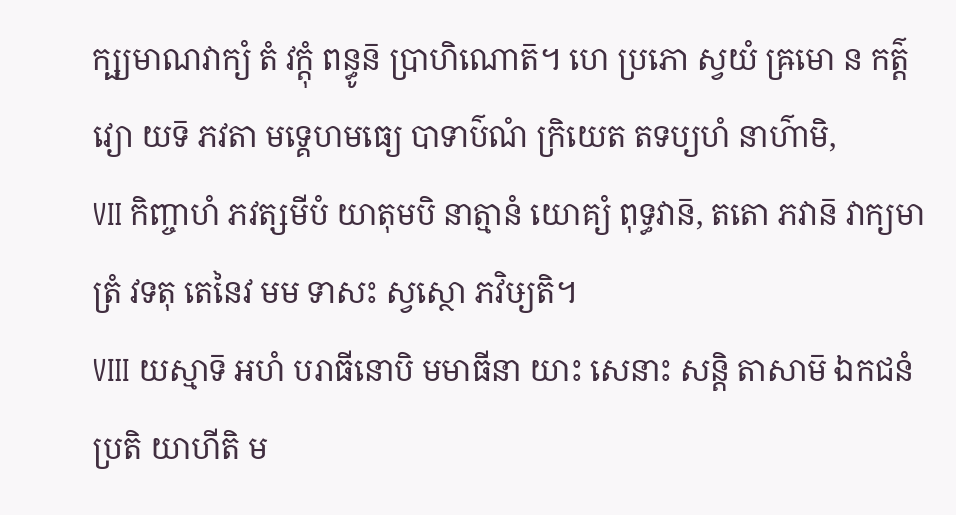ក្ឞ្យមាណវាក្យំ តំ វក្តុំ ពន្ធូន៑ ប្រាហិណោត៑។ ហេ ប្រភោ ស្វយំ ឝ្រមោ ន កត៌្តវ្យោ យទ៑ ភវតា មទ្គេហមធ្យេ បាទាប៌ណំ ក្រិយេត តទប្យហំ នាហ៌ាមិ,
Ⅶ កិញ្ចាហំ ភវត្សមីបំ យាតុមបិ នាត្មានំ យោគ្យំ ពុទ្ធវាន៑, តតោ ភវាន៑ វាក្យមាត្រំ វទតុ តេនៃវ មម ទាសះ ស្វស្ថោ ភវិឞ្យតិ។
Ⅷ យស្មាទ៑ អហំ បរាធីនោបិ មមាធីនា យាះ សេនាះ សន្តិ តាសាម៑ ឯកជនំ ប្រតិ យាហីតិ ម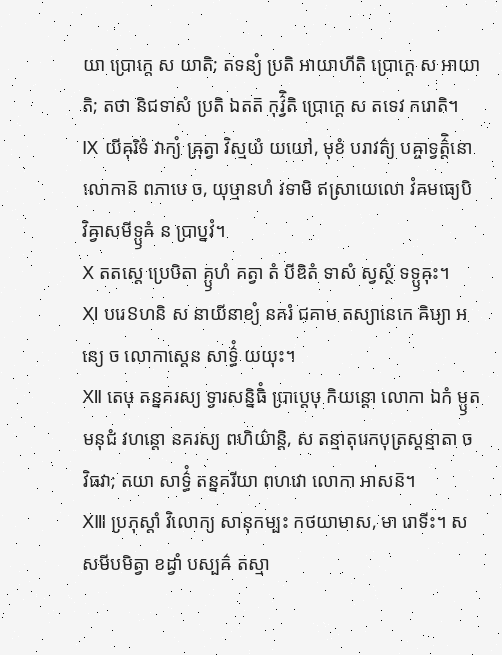យា ប្រោក្តេ ស យាតិ; តទន្យំ ប្រតិ អាយាហីតិ ប្រោក្តេ ស អាយាតិ; តថា និជទាសំ ប្រតិ ឯតត៑ កុវ៌្វិតិ ប្រោក្តេ ស តទេវ ករោតិ។
Ⅸ យីឝុរិទំ វាក្យំ ឝ្រុត្វា វិស្មយំ យយៅ, មុខំ បរាវត៌្យ បឝ្ចាទ្វត៌្តិនោ លោកាន៑ ពភាឞេ ច, យុឞ្មានហំ វទាមិ ឥស្រាយេលោ វំឝមធ្យេបិ វិឝ្វាសមីទ្ឫឝំ ន ប្រាប្នវំ។
Ⅹ តតស្តេ ប្រេឞិតា គ្ឫហំ គត្វា តំ បីឌិតំ ទាសំ ស្វស្ថំ ទទ្ឫឝុះ។
Ⅺ បរេៜហនិ ស នាយីនាខ្យំ នគរំ ជគាម តស្យានេកេ ឝិឞ្យា អន្យេ ច លោកាស្តេន សាទ៌្ធំ យយុះ។
Ⅻ តេឞុ តន្នគរស្យ ទ្វារសន្និធិំ ប្រាប្តេឞុ កិយន្តោ លោកា ឯកំ ម្ឫតមនុជំ វហន្តោ នគរស្យ ពហិយ៌ាន្តិ, ស តន្មាតុរេកបុត្រស្តន្មាតា ច វិធវា; តយា សាទ៌្ធំ តន្នគរីយា ពហវោ លោកា អាសន៑។
ⅩⅢ ប្រភុស្តាំ វិលោក្យ សានុកម្បះ កថយាមាស, មា រោទីះ។ ស សមីបមិត្វា ខដ្វាំ បស្បឝ៌ តស្មា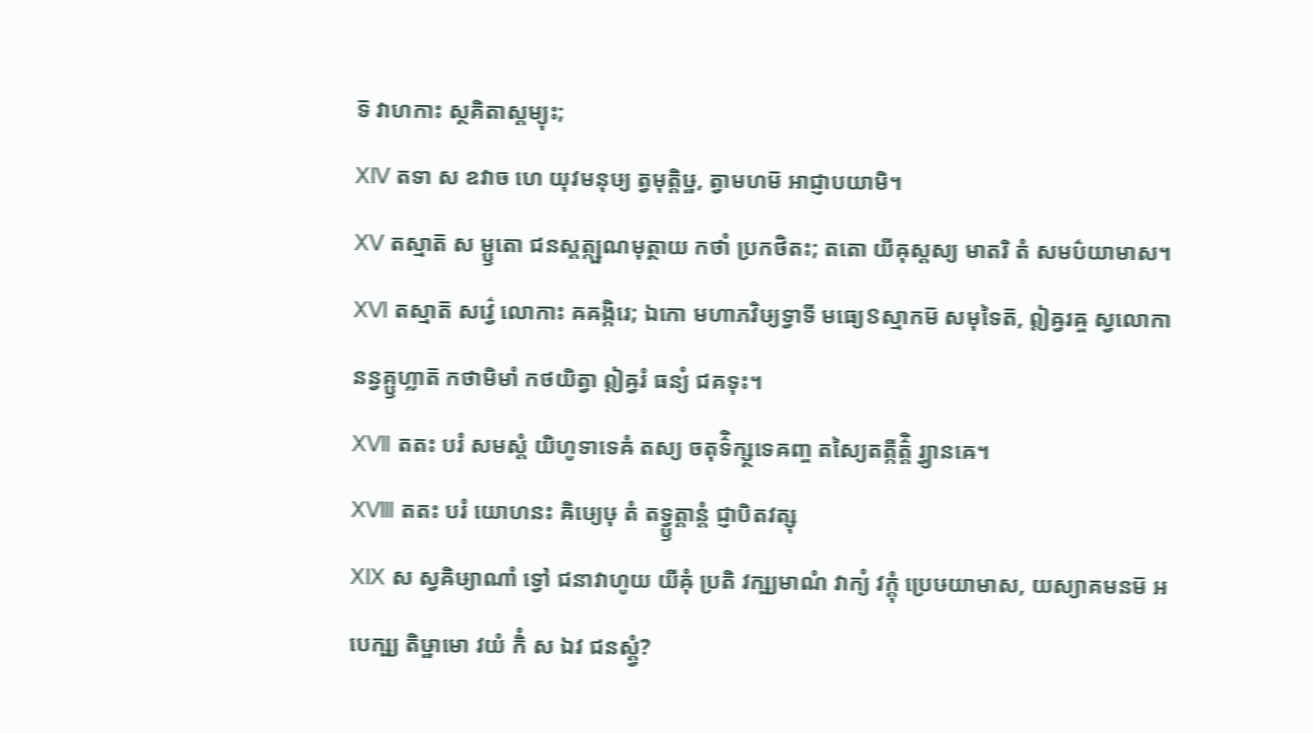ទ៑ វាហកាះ ស្ថគិតាស្តម្យុះ;
ⅩⅣ តទា ស ឧវាច ហេ យុវមនុឞ្យ ត្វមុត្តិឞ្ឋ, ត្វាមហម៑ អាជ្ញាបយាមិ។
ⅩⅤ តស្មាត៑ ស ម្ឫតោ ជនស្តត្ក្ឞណមុត្ថាយ កថាំ ប្រកថិតះ; តតោ យីឝុស្តស្យ មាតរិ តំ សមប៌យាមាស។
ⅩⅥ តស្មាត៑ សវ៌្វេ លោកាះ ឝឝង្កិរេ; ឯកោ មហាភវិឞ្យទ្វាទី មធ្យេៜស្មាកម៑ សមុទៃត៑, ឦឝ្វរឝ្ច ស្វលោកានន្វគ្ឫហ្លាត៑ កថាមិមាំ កថយិត្វា ឦឝ្វរំ ធន្យំ ជគទុះ។
ⅩⅦ តតះ បរំ សមស្តំ យិហូទាទេឝំ តស្យ ចតុទ៌ិក្ស្ថទេឝញ្ច តស្យៃតត្កីត៌្តិ រ្វ្យានឝេ។
ⅩⅧ តតះ បរំ យោហនះ ឝិឞ្យេឞុ តំ តទ្វ្ឫត្តាន្តំ ជ្ញាបិតវត្សុ
ⅩⅨ ស ស្វឝិឞ្យាណាំ ទ្វៅ ជនាវាហូយ យីឝុំ ប្រតិ វក្ឞ្យមាណំ វាក្យំ វក្តុំ ប្រេឞយាមាស, យស្យាគមនម៑ អបេក្ឞ្យ តិឞ្ឋាមោ វយំ កិំ ស ឯវ ជនស្ត្វំ?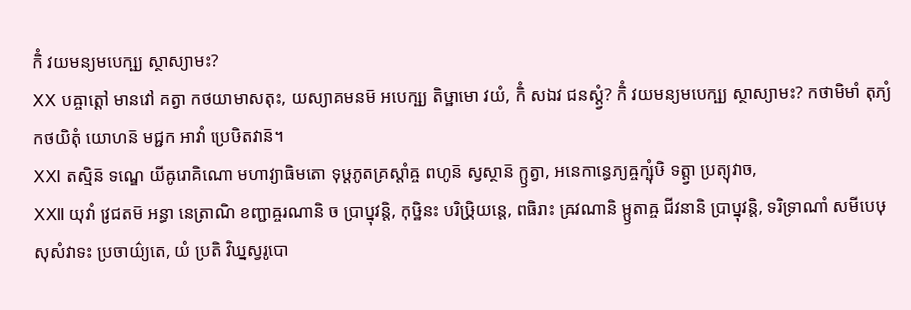កិំ វយមន្យមបេក្ឞ្យ ស្ថាស្យាមះ?
ⅩⅩ បឝ្ចាត្តៅ មានវៅ គត្វា កថយាមាសតុះ, យស្យាគមនម៑ អបេក្ឞ្យ តិឞ្ឋាមោ វយំ, កិំ សឯវ ជនស្ត្វំ? កិំ វយមន្យមបេក្ឞ្យ ស្ថាស្យាមះ? កថាមិមាំ តុភ្យំ កថយិតុំ យោហន៑ មជ្ជក អាវាំ ប្រេឞិតវាន៑។
ⅩⅪ តស្មិន៑ ទណ្ឌេ យីឝូរោគិណោ មហាវ្យាធិមតោ ទុឞ្ដភូតគ្រស្តាំឝ្ច ពហូន៑ ស្វស្ថាន៑ ក្ឫត្វា, អនេកាន្ធេភ្យឝ្ចក្ឞុំឞិ ទត្ត្វា ប្រត្យុវាច,
ⅩⅫ យុវាំ វ្រជតម៑ អន្ធា នេត្រាណិ ខញ្ជាឝ្ចរណានិ ច ប្រាប្នុវន្តិ, កុឞ្ឋិនះ បរិឞ្ក្រិយន្តេ, ពធិរាះ ឝ្រវណានិ ម្ឫតាឝ្ច ជីវនានិ ប្រាប្នុវន្តិ, ទរិទ្រាណាំ សមីបេឞុ សុសំវាទះ ប្រចាយ៌្យតេ, យំ ប្រតិ វិឃ្នស្វរូបោ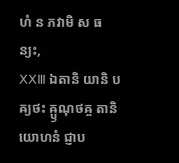ហំ ន ភវាមិ ស ធន្យះ,
ⅩⅩⅢ ឯតានិ យានិ បឝ្យថះ ឝ្ឫណុថឝ្ច តានិ យោហនំ ជ្ញាប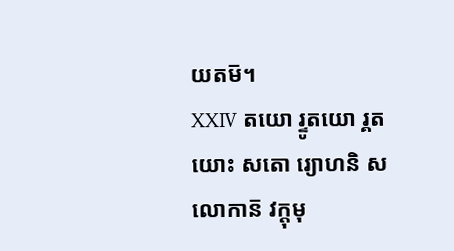យតម៑។
ⅩⅩⅣ តយោ រ្ទូតយោ រ្គតយោះ សតោ រ្យោហនិ ស លោកាន៑ វក្តុមុ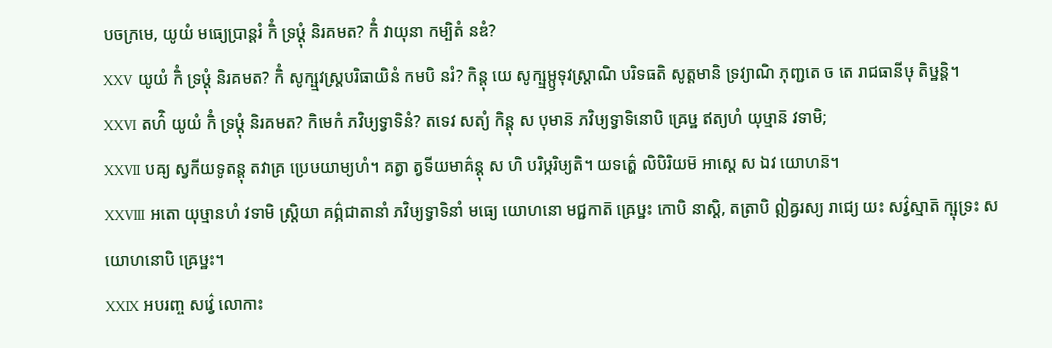បចក្រមេ, យូយំ មធ្យេប្រាន្តរំ កិំ ទ្រឞ្ដុំ និរគមត? កិំ វាយុនា កម្បិតំ នឌំ?
ⅩⅩⅤ យូយំ កិំ ទ្រឞ្ដុំ និរគមត? កិំ សូក្ឞ្មវស្ត្របរិធាយិនំ កមបិ នរំ? កិន្តុ យេ សូក្ឞ្មម្ឫទុវស្ត្រាណិ បរិទធតិ សូត្តមានិ ទ្រវ្យាណិ ភុញ្ជតេ ច តេ រាជធានីឞុ តិឞ្ឋន្តិ។
ⅩⅩⅥ តហ៌ិ យូយំ កិំ ទ្រឞ្ដុំ និរគមត? កិមេកំ ភវិឞ្យទ្វាទិនំ? តទេវ សត្យំ កិន្តុ ស បុមាន៑ ភវិឞ្យទ្វាទិនោបិ ឝ្រេឞ្ឋ ឥត្យហំ យុឞ្មាន៑ វទាមិ;
ⅩⅩⅦ បឝ្យ ស្វកីយទូតន្តុ តវាគ្រ ប្រេឞយាម្យហំ។ គត្វា ត្វទីយមាគ៌ន្តុ ស ហិ បរិឞ្ករិឞ្យតិ។ យទត៌្ហេ លិបិរិយម៑ អាស្តេ ស ឯវ យោហន៑។
ⅩⅩⅧ អតោ យុឞ្មានហំ វទាមិ ស្ត្រិយា គព៌្ភជាតានាំ ភវិឞ្យទ្វាទិនាំ មធ្យេ យោហនោ មជ្ជកាត៑ ឝ្រេឞ្ឋះ កោបិ នាស្តិ, តត្រាបិ ឦឝ្វរស្យ រាជ្យេ យះ សវ៌្វស្មាត៑ ក្ឞុទ្រះ ស យោហនោបិ ឝ្រេឞ្ឋះ។
ⅩⅩⅨ អបរញ្ច សវ៌្វេ លោកាះ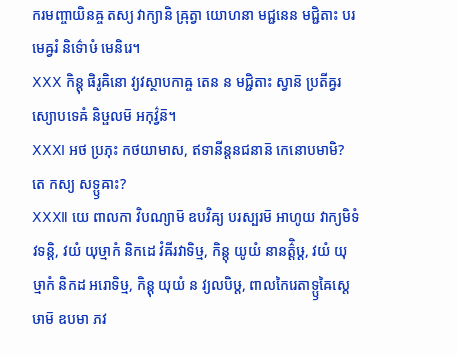ករមញ្ចាយិនឝ្ច តស្យ វាក្យានិ ឝ្រុត្វា យោហនា មជ្ជនេន មជ្ជិតាះ បរមេឝ្វរំ និទ៌ោឞំ មេនិរេ។
ⅩⅩⅩ កិន្តុ ផិរូឝិនោ វ្យវស្ថាបកាឝ្ច តេន ន មជ្ជិតាះ ស្វាន៑ ប្រតីឝ្វរស្យោបទេឝំ និឞ្ផលម៑ អកុវ៌្វន៑។
ⅩⅩⅪ អថ ប្រភុះ កថយាមាស, ឥទានីន្តនជនាន៑ កេនោបមាមិ? តេ កស្យ សទ្ឫឝាះ?
ⅩⅩⅫ យេ ពាលកា វិបណ្យាម៑ ឧបវិឝ្យ បរស្បរម៑ អាហូយ វាក្យមិទំ វទន្តិ, វយំ យុឞ្មាកំ និកដេ វំឝីរវាទិឞ្ម, កិន្តុ យូយំ នានត៌្តិឞ្ដ, វយំ យុឞ្មាកំ និកដ អរោទិឞ្ម, កិន្តុ យុយំ ន វ្យលបិឞ្ដ, ពាលកៃរេតាទ្ឫឝៃស្តេឞាម៑ ឧបមា ភវ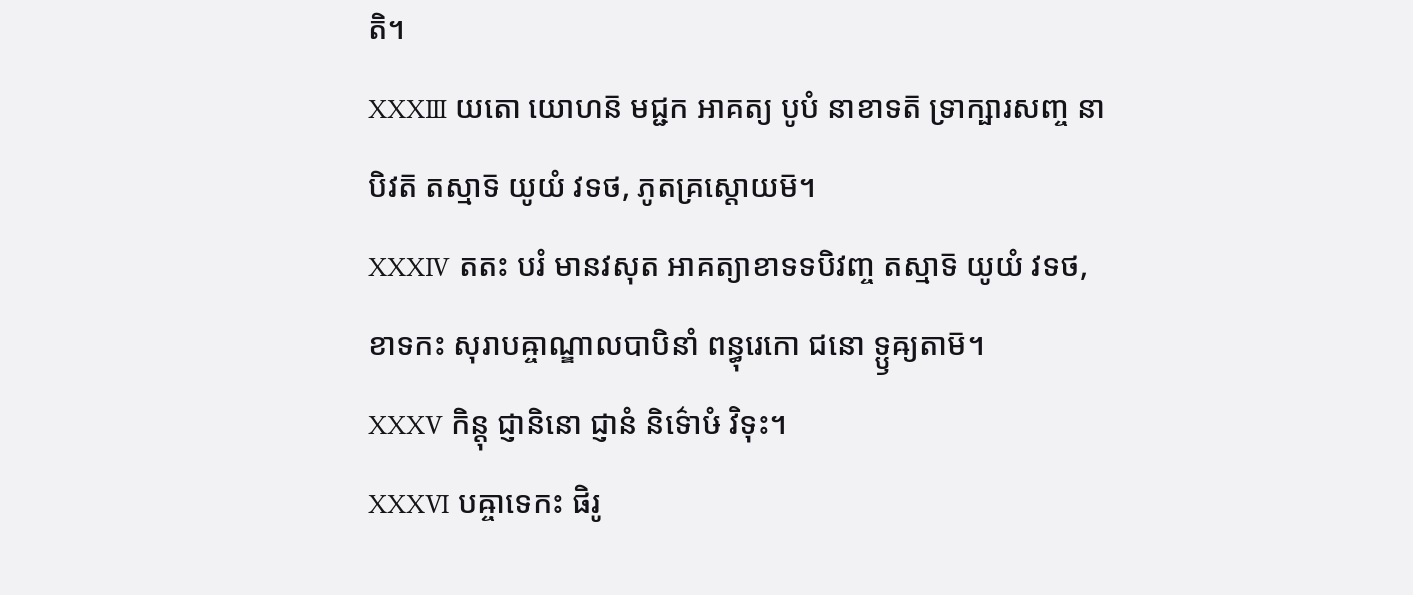តិ។
ⅩⅩⅩⅢ យតោ យោហន៑ មជ្ជក អាគត្យ បូបំ នាខាទត៑ ទ្រាក្ឞារសញ្ច នាបិវត៑ តស្មាទ៑ យូយំ វទថ, ភូតគ្រស្តោយម៑។
ⅩⅩⅩⅣ តតះ បរំ មានវសុត អាគត្យាខាទទបិវញ្ច តស្មាទ៑ យូយំ វទថ, ខាទកះ សុរាបឝ្ចាណ្ឌាលបាបិនាំ ពន្ធុរេកោ ជនោ ទ្ឫឝ្យតាម៑។
ⅩⅩⅩⅤ កិន្តុ ជ្ញានិនោ ជ្ញានំ និទ៌ោឞំ វិទុះ។
ⅩⅩⅩⅥ បឝ្ចាទេកះ ផិរូ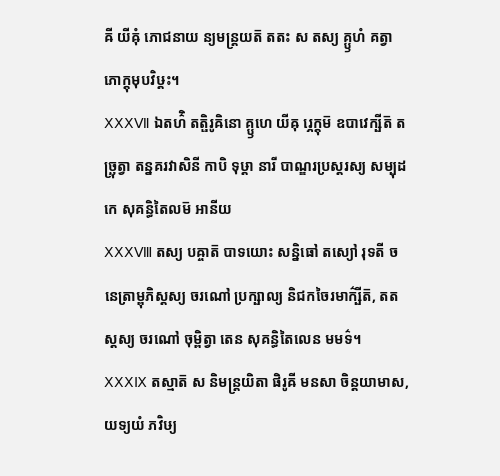ឝី យីឝុំ ភោជនាយ ន្យមន្ត្រយត៑ តតះ ស តស្យ គ្ឫហំ គត្វា ភោក្តុមុបវិឞ្ដះ។
ⅩⅩⅩⅦ ឯតហ៌ិ តត្ផិរូឝិនោ គ្ឫហេ យីឝុ រ្ភេក្តុម៑ ឧបាវេក្ឞីត៑ តច្ឆ្រុត្វា តន្នគរវាសិនី កាបិ ទុឞ្ដា នារី បាណ្ឌរប្រស្តរស្យ សម្បុដកេ សុគន្ធិតៃលម៑ អានីយ
ⅩⅩⅩⅧ តស្យ បឝ្ចាត៑ បាទយោះ សន្និធៅ តស្យៅ រុទតី ច នេត្រាម្ពុភិស្តស្យ ចរណៅ ប្រក្ឞាល្យ និជកចៃរមាក៌្ឞីត៑, តតស្តស្យ ចរណៅ ចុម្ពិត្វា តេន សុគន្ធិតៃលេន មមទ៌។
ⅩⅩⅩⅨ តស្មាត៑ ស និមន្ត្រយិតា ផិរូឝី មនសា ចិន្តយាមាស, យទ្យយំ ភវិឞ្យ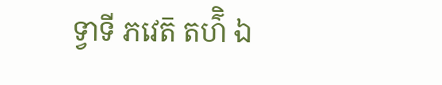ទ្វាទី ភវេត៑ តហ៌ិ ឯ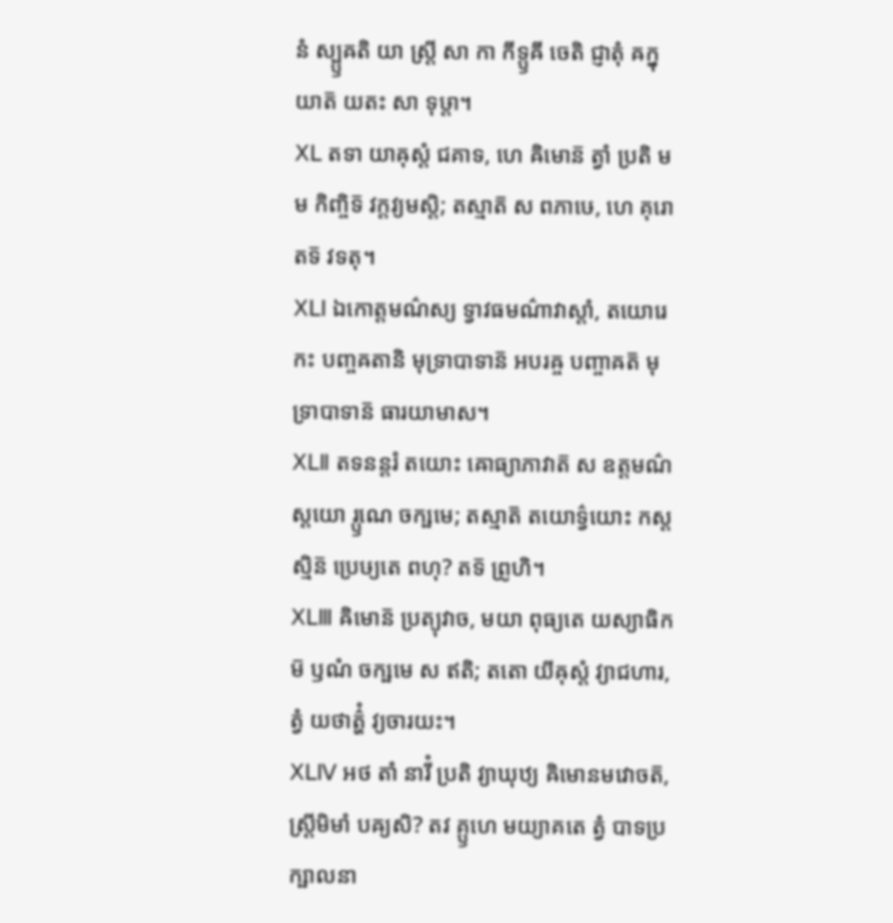នំ ស្ប្ឫឝតិ យា ស្ត្រី សា កា កីទ្ឫឝី ចេតិ ជ្ញាតុំ ឝក្នុយាត៑ យតះ សា ទុឞ្ដា។
ⅩⅬ តទា យាឝុស្តំ ជគាទ, ហេ ឝិមោន៑ ត្វាំ ប្រតិ មម កិញ្ចិទ៑ វក្តវ្យមស្តិ; តស្មាត៑ ស ពភាឞេ, ហេ គុរោ តទ៑ វទតុ។
ⅩⅬⅠ ឯកោត្តមណ៌ស្យ ទ្វាវធមណ៌ាវាស្តាំ, តយោរេកះ បញ្ចឝតានិ មុទ្រាបាទាន៑ អបរឝ្ច បញ្ចាឝត៑ មុទ្រាបាទាន៑ ធារយាមាស។
ⅩⅬⅡ តទនន្តរំ តយោះ ឝោធ្យាភាវាត៑ ស ឧត្តមណ៌ស្តយោ រ្ឫណេ ចក្ឞមេ; តស្មាត៑ តយោទ៌្វយោះ កស្តស្មិន៑ ប្រេឞ្យតេ ពហុ? តទ៑ ព្រូហិ។
ⅩⅬⅢ ឝិមោន៑ ប្រត្យុវាច, មយា ពុធ្យតេ យស្យាធិកម៑ ឫណំ ចក្ឞមេ ស ឥតិ; តតោ យីឝុស្តំ វ្យាជហារ, ត្វំ យថាត៌្ហំ វ្យចារយះ។
ⅩⅬⅣ អថ តាំ នារីំ ប្រតិ វ្យាឃុឋ្យ ឝិមោនមវោចត៑, ស្ត្រីមិមាំ បឝ្យសិ? តវ គ្ឫហេ មយ្យាគតេ ត្វំ បាទប្រក្ឞាលនា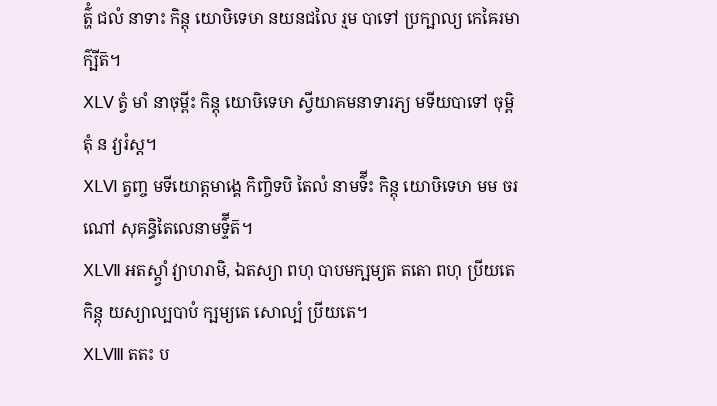ត៌្ហំ ជលំ នាទាះ កិន្តុ យោឞិទេឞា នយនជលៃ រ្មម បាទៅ ប្រក្ឞាល្យ កេឝៃរមាក៌្ឞីត៑។
ⅩⅬⅤ ត្វំ មាំ នាចុម្ពីះ កិន្តុ យោឞិទេឞា ស្វីយាគមនាទារភ្យ មទីយបាទៅ ចុម្ពិតុំ ន វ្យរំស្ត។
ⅩⅬⅥ ត្វញ្ច មទីយោត្តមាង្គេ កិញ្ចិទបិ តៃលំ នាមទ៌ីះ កិន្តុ យោឞិទេឞា មម ចរណៅ សុគន្ធិតៃលេនាមទ៌្ទីត៑។
ⅩⅬⅦ អតស្ត្វាំ វ្យាហរាមិ, ឯតស្យា ពហុ បាបមក្ឞម្យត តតោ ពហុ ប្រីយតេ កិន្តុ យស្យាល្បបាបំ ក្ឞម្យតេ សោល្បំ ប្រីយតេ។
ⅩⅬⅧ តតះ ប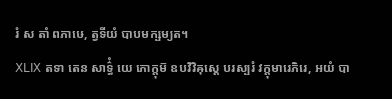រំ ស តាំ ពភាឞេ, ត្វទីយំ បាបមក្ឞម្យត។
ⅩⅬⅨ តទា តេន សាទ៌្ធំ យេ ភោក្តុម៑ ឧបវិវិឝុស្តេ បរស្បរំ វក្តុមារេភិរេ, អយំ បា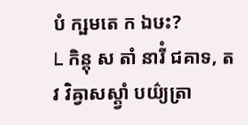បំ ក្ឞមតេ ក ឯឞះ?
Ⅼ កិន្តុ ស តាំ នារីំ ជគាទ, តវ វិឝ្វាសស្ត្វាំ បយ៌្យត្រា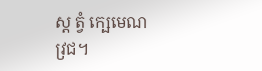ស្ត ត្វំ ក្ឞេមេណ វ្រជ។